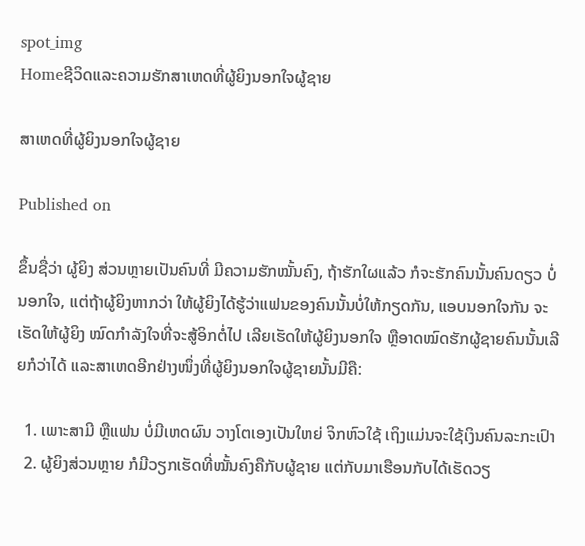spot_img
Homeຊີວິດແລະຄວາມຮັກສາເຫດທີ່ຜູ້ຍິງນອກໃຈຜູ້ຊາຍ

ສາເຫດທີ່ຜູ້ຍິງນອກໃຈຜູ້ຊາຍ

Published on

ຂຶ້ນຊື່ວ່າ ຜູ້ຍິງ ສ່ວນຫຼາຍເປັນຄົນທີ່ ມີຄວາມຮັກໝັ້ນຄົງ, ຖ້າຮັກໃຜແລ້ວ ກໍຈະຮັກຄົນນັ້ນຄົນດຽວ ບໍ່ນອກໃຈ, ແຕ່ຖ້າຜູ້ຍິງຫາກວ່າ ໃຫ້ຜູ້ຍິງໄດ້ຮູ້ວ່າແຟນຂອງຄົນນັ້ນບໍ່ໃຫ້ກຽດກັນ, ແອບນອກໃຈກັນ ຈະເຮັດໃຫ້ຜູ້ຍິງ ໝົດກຳລັງໃຈທີ່ຈະສູ້ອິກຕໍ່ໄປ ເລີຍເຮັດໃຫ້ຜູ້ຍິງນອກໃຈ ຫຼືອາດໝົດຮັກຜູ້ຊາຍຄົນນັ້ນເລີຍກໍວ່າໄດ້ ແລະສາເຫດອີກຢ່າງໜຶ່ງທີ່ຜູ້ຍິງນອກໃຈຜູ້ຊາຍນັ້ນມີຄື:

  1. ເພາະສາມີ ຫຼືແຟນ ບໍ່ມີເຫດຜົນ ວາງໂຕເອງເປັນໃຫຍ່ ຈິກຫົວໃຊ້ ເຖິງແມ່ນຈະໃຊ້ເງິນຄົນລະກະເປົາ
  2. ຜູ້ຍິງສ່ວນຫຼາຍ ກໍມີວຽກເຮັດທີ່ໝັ້ນຄົງຄືກັບຜູ້ຊາຍ ແຕ່ກັບມາເຮືອນກັບໄດ້ເຮັດວຽ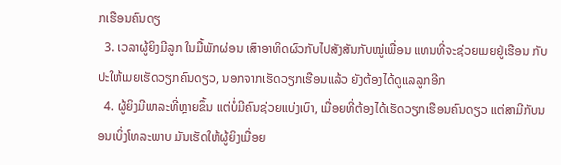ກເຮືອນຄົນດຽ
  3. ເວລາຜູ້ຍິງມີລູກ ໃນມື້ພັກຜ່ອນ ເສົາອາທິດຜົວກັບໄປສັງສັນກັບໝູ່ເພື່ອນ ແທນທີ່ຈະຊ່ວຍເມຍຢູ່ເຮືອນ ກັບປະໃຫ້ເມຍເຮັດວຽກຄົນດຽວ, ນອກຈາກເຮັດວຽກເຮືອນແລ້ວ ຍັງຕ້ອງໄດ້ດູແລລູກອີກ
  4. ຜູ້ຍິງມີພາລະທີ່ຫຼາຍຂຶ້ນ ແຕ່ບໍ່ມີຄົນຊ່ວຍແບ່ງເບົາ, ເມື່ອຍທີ່ຕ້ອງໄດ້ເຮັດວຽກເຮືອນຄົນດຽວ ແຕ່ສາມີກັບນອນເບິ່ງໂທລະພາບ ມັນເຮັດໃຫ້ຜູ້ຍິງເມື່ອຍ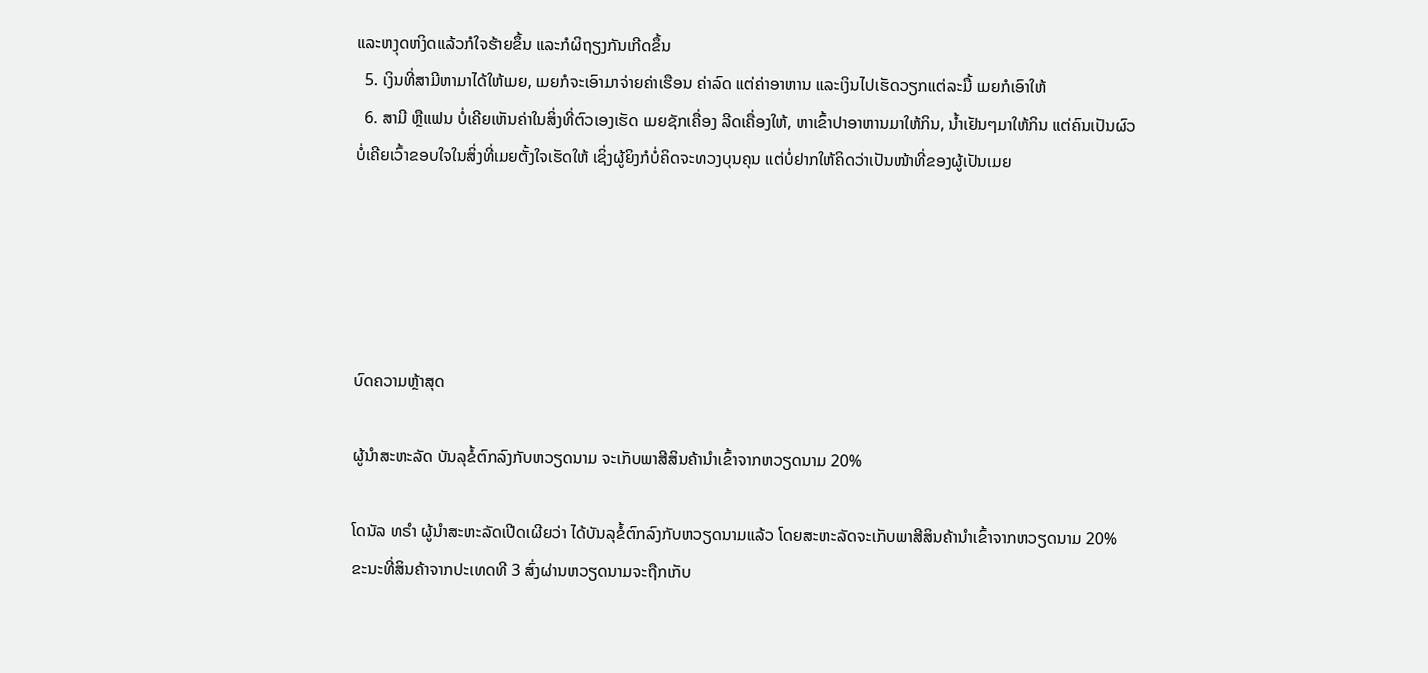ແລະຫງຸດຫງິດແລ້ວກໍໃຈຮ້າຍຂຶ້ນ ແລະກໍຜິຖຽງກັນເກີດຂຶ້ນ
  5. ເງິນທີ່ສາມີຫາມາໄດ້ໃຫ້ເມຍ, ເມຍກໍຈະເອົາມາຈ່າຍຄ່າເຮືອນ ຄ່າລົດ ແຕ່ຄ່າອາຫານ ແລະເງິນໄປເຮັດວຽກແຕ່ລະມື້ ເມຍກໍເອົາໃຫ້
  6. ສາມີ ຫຼືແຟນ ບໍ່ເຄີຍເຫັນຄ່າໃນສິ່ງທີ່ຕົວເອງເຮັດ ເມຍຊັກເຄື່ອງ ລີດເຄື່ອງໃຫ້, ຫາເຂົ້າປາອາຫານມາໃຫ້ກິນ, ນໍ້າເຢັນໆມາໃຫ້ກິນ ແຕ່ຄົນເປັນຜົວບໍ່ເຄີຍເວົ້າຂອບໃຈໃນສິ່ງທີ່ເມຍຕັ້ງໃຈເຮັດໃຫ້ ເຊິ່ງຜູ້ຍິງກໍບໍ່ຄິດຈະທວງບຸນຄຸນ ແຕ່ບໍ່ຢາກໃຫ້ຄິດວ່າເປັນໜ້າທີ່ຂອງຜູ້ເປັນເມຍ





ບົດຄວາມຫຼ້າສຸດ

ຜູ້ນຳສະຫະລັດ ບັນລຸຂໍ້ຕົກລົງກັບຫວຽດນາມ ຈະເກັບພາສີສິນຄ້ານຳເຂົ້າຈາກຫວຽດນາມ 20%

ໂດນັລ ທຣຳ ຜູ້ນຳສະຫະລັດເປີດເຜີຍວ່າ ໄດ້ບັນລຸຂໍ້ຕົກລົງກັບຫວຽດນາມແລ້ວ ໂດຍສະຫະລັດຈະເກັບພາສີສິນຄ້ານຳເຂົ້າຈາກຫວຽດນາມ 20% ຂະນະທີ່ສິນຄ້າຈາກປະເທດທີ 3 ສົ່ງຜ່ານຫວຽດນາມຈະຖືກເກັບ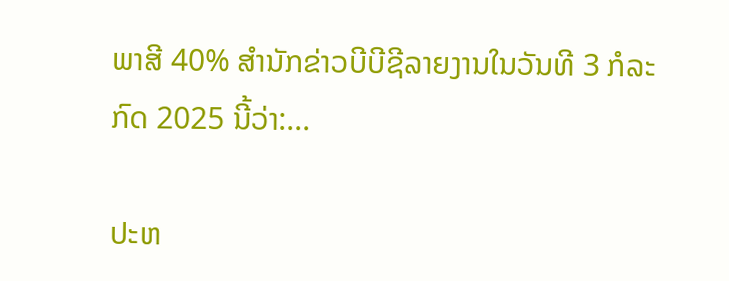ພາສີ 40% ສຳນັກຂ່າວບີບີຊີລາຍງານໃນວັນທີ 3 ກໍລະກົດ 2025 ນີ້ວ່າ:...

ປະຫ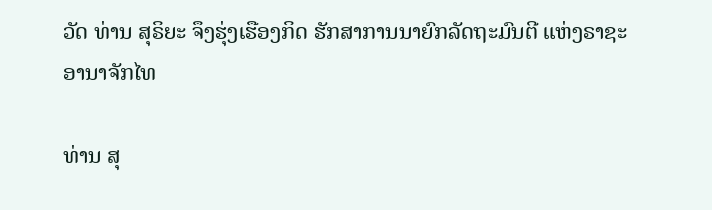ວັດ ທ່ານ ສຸຣິຍະ ຈຶງຮຸ່ງເຮືອງກິດ ຮັກສາການນາຍົກລັດຖະມົນຕີ ແຫ່ງຣາຊະອານາຈັກໄທ

ທ່ານ ສຸ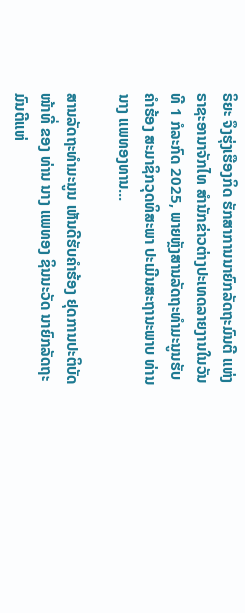ຣິຍະ ຈຶງຮຸ່ງເຮືອງກິດ ຮັກສາການນາຍົກລັດຖະມົນຕີ ແຫ່ງຣາຊະອານາຈັກໄທ ສຳນັກຂ່າວຕ່າງປະເທດລາຍງານໃນວັນທີ 1 ກໍລະກົດ 2025, ພາຍຫຼັງສານລັດຖະທຳມະນູນຮັບຄຳຮ້ອງ ສະມາຊິກວຸດທິສະພາ ປະເມີນສະຖານະພາບ ທ່ານ ນາງ ແພທອງທານ...

ສານລັດຖະທຳມະນູນ ເຫັນດີຮັບຄຳຮ້ອງ ຢຸດການປະຕິບັດໜ້າທີ່ ຂອງ ທ່ານ ນາງ ແພທອງ ຊິນນະວັດ ນາຍົກລັດຖະມົນຕີແຫ່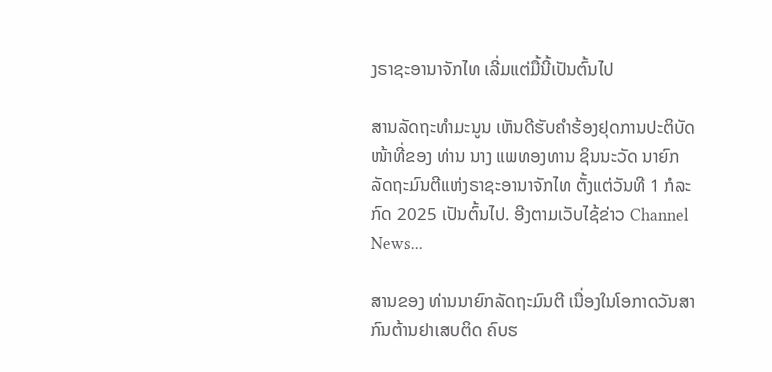ງຣາຊະອານາຈັກໄທ ເລີ່ມແຕ່ມື້ນີ້ເປັນຕົ້ນໄປ

ສານລັດຖະທຳມະນູນ ເຫັນດີຮັບຄຳຮ້ອງຢຸດການປະຕິບັດໜ້າທີ່ຂອງ ທ່ານ ນາງ ແພທອງທານ ຊິນນະວັດ ນາຍົກລັດຖະມົນຕີແຫ່ງຣາຊະອານາຈັກໄທ ຕັ້ງແຕ່ວັນທີ 1 ກໍລະກົດ 2025 ເປັນຕົ້ນໄປ. ອີງຕາມເວັບໄຊ້ຂ່າວ Channel News...

ສານຂອງ ທ່ານນາຍົກລັດຖະມົນຕີ ເນື່ອງໃນໂອກາດວັນສາກົນຕ້ານຢາເສບຕິດ ຄົບຮ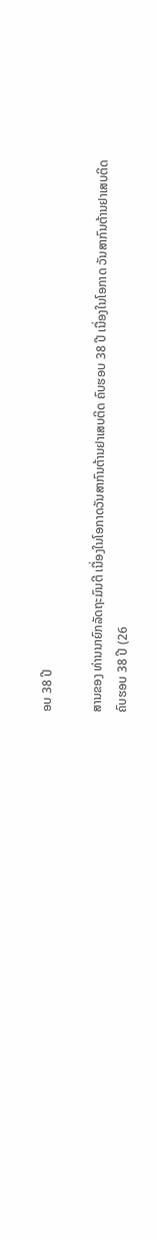ອບ 38 ປີ

ສານຂອງ ທ່ານນາຍົກລັດຖະມົນຕີ ເນື່ອງໃນໂອກາດວັນສາກົນຕ້ານຢາເສບຕິດ ຄົບຮອບ 38 ປີ ເນື່ອງໃນໂອກາດ ວັນສາກົນຕ້ານຢາເສບຕິດ ຄົບຮອບ 38 ປີ (26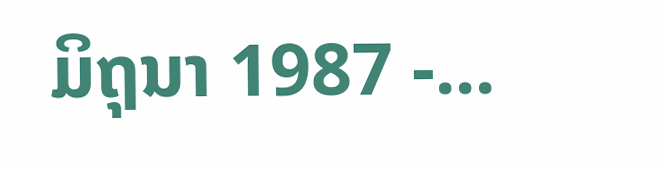ມິຖຸນາ 1987 -...